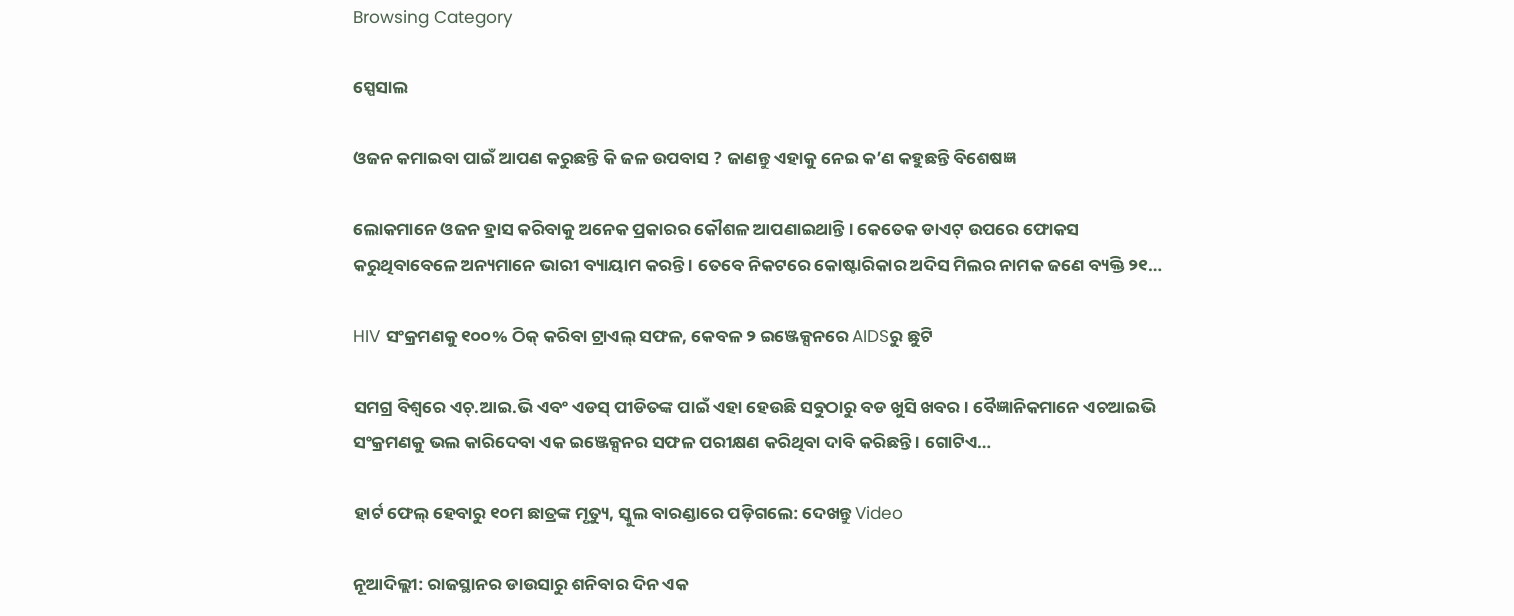Browsing Category

ସ୍ପେସାଲ

ଓଜନ କମାଇବା ପାଇଁ ଆପଣ କରୁଛନ୍ତି କି ଜଳ ଉପବାସ ? ଜାଣନ୍ତୁ ଏହାକୁ ନେଇ କ’ଣ କହୁଛନ୍ତି ବିଶେଷଜ୍ଞ

ଲୋକମାନେ ଓଜନ ହ୍ରାସ କରିବାକୁ ଅନେକ ପ୍ରକାରର କୌଶଳ ଆପଣାଇଥାନ୍ତି । କେତେକ ଡାଏଟ୍ ଉପରେ ଫୋକସ କରୁଥିବାବେଳେ ଅନ୍ୟମାନେ ଭାରୀ ବ୍ୟାୟାମ କରନ୍ତି । ତେବେ ନିକଟରେ କୋଷ୍ଟାରିକାର ଅଦିସ ମିଲର ନାମକ ଜଣେ ବ୍ୟକ୍ତି ୨୧…

HIV ସଂକ୍ରମଣକୁ ୧୦୦% ଠିକ୍ କରିବା ଟ୍ରାଏଲ୍ ସଫଳ, କେବଳ ୨ ଇଞ୍ଜେକ୍ସନରେ AIDSରୁ ଛୁଟି

ସମଗ୍ର ବିଶ୍ୱରେ ଏଚ୍.ଆଇ.ଭି ଏବଂ ଏଡସ୍ ପୀଡିତଙ୍କ ପାଇଁ ଏହା ହେଉଛି ସବୁଠାରୁ ବଡ ଖୁସି ଖବର । ବୈଜ୍ଞାନିକମାନେ ଏଚଆଇଭି ସଂକ୍ରମଣକୁ ଭଲ କାରିଦେବା ଏକ ଇଞ୍ଜେକ୍ସନର ସଫଳ ପରୀକ୍ଷଣ କରିଥିବା ଦାବି କରିଛନ୍ତି । ଗୋଟିଏ…

ହାର୍ଟ ଫେଲ୍ ହେବାରୁ ୧୦ମ ଛାତ୍ରଙ୍କ ମୃତ୍ୟୁ, ସ୍କୁଲ ବାରଣ୍ଡାରେ ପଡ଼ିଗଲେ: ଦେଖନ୍ତୁ Video

ନୂଆଦିଲ୍ଲୀ: ରାଜସ୍ଥାନର ଡାଉସାରୁ ଶନିବାର ଦିନ ଏକ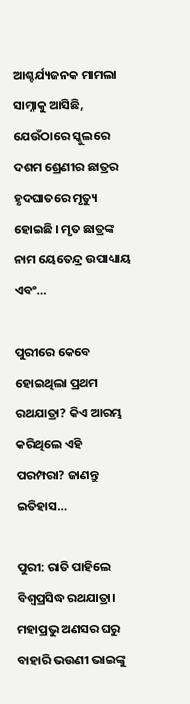ଆଶ୍ଚର୍ଯ୍ୟଜନକ ମାମଲା ସାମ୍ନାକୁ ଆସିଛି, ଯେଉଁଠାରେ ସ୍କୁଲରେ ଦଶମ ଶ୍ରେଣୀର ଛାତ୍ରର ହୃଦଘାତରେ ମୃତ୍ୟୁ ହୋଇଛି । ମୃତ ଛାତ୍ରଙ୍କ ନାମ ୟେତେନ୍ଦ୍ର ଉପାଧ୍ୟାୟ ଏବଂ…

ପୁରୀରେ କେବେ ହୋଇଥିଲା ପ୍ରଥମ ରଥଯାତ୍ରା? କିଏ ଆରମ୍ଭ କରିଥିଲେ ଏହି ପରମ୍ପରା? ଜାଣନ୍ତୁ ଇତିହାସ…

ପୁରୀ: ରାତି ପାହିଲେ ବିଶ୍ୱପ୍ରସିଦ୍ଧ ରଥଯାତ୍ରା। ମହାପ୍ରଭୁ ଅଣସର ଘରୁ ବାହାରି ଭଉଣୀ ଭାଇଙ୍କୁ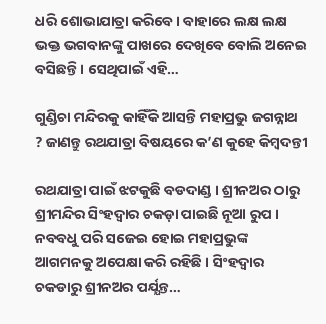ଧରି ଶୋଭାଯାତ୍ରା କରିବେ। ବାହାରେ ଲକ୍ଷ ଲକ୍ଷ ଭକ୍ତ ଭଗବାନଙ୍କୁ ପାଖରେ ଦେଖିବେ ବୋଲି ଅନେଇ ବସିଛନ୍ତି। ସେଥିପାଇଁ ଏହି…

ଗୁଣ୍ଡିଚା ମନ୍ଦିରକୁ କାହିଁକି ଆସନ୍ତି ମହାପ୍ରଭୁ ଜଗନ୍ନାଥ ? ଜାଣନ୍ତୁ ରଥଯାତ୍ରା ବିଷୟରେ କ’ଣ କୁହେ କିମ୍ବଦନ୍ତୀ

ରଥଯାତ୍ରା ପାଇଁ ଝଟକୁଛି ବଡଦାଣ୍ଡ । ଶ୍ରୀନଅର ଠାରୁ ଶ୍ରୀମନ୍ଦିର ସିଂହଦ୍ୱାର ଚକଡ଼ା ପାଇଛି ନୂଆ ରୁପ । ନବବଧୁ ପରି ସଜେଇ ହୋଇ ମହାପ୍ରଭୁଙ୍କ ଆଗମନକୁ ଅପେକ୍ଷା କରି ରହିଛି । ସିଂହଦ୍ୱାର ଚକଡାରୁ ଶ୍ରୀନଅର ପର୍ଯ୍ଯନ୍ତ…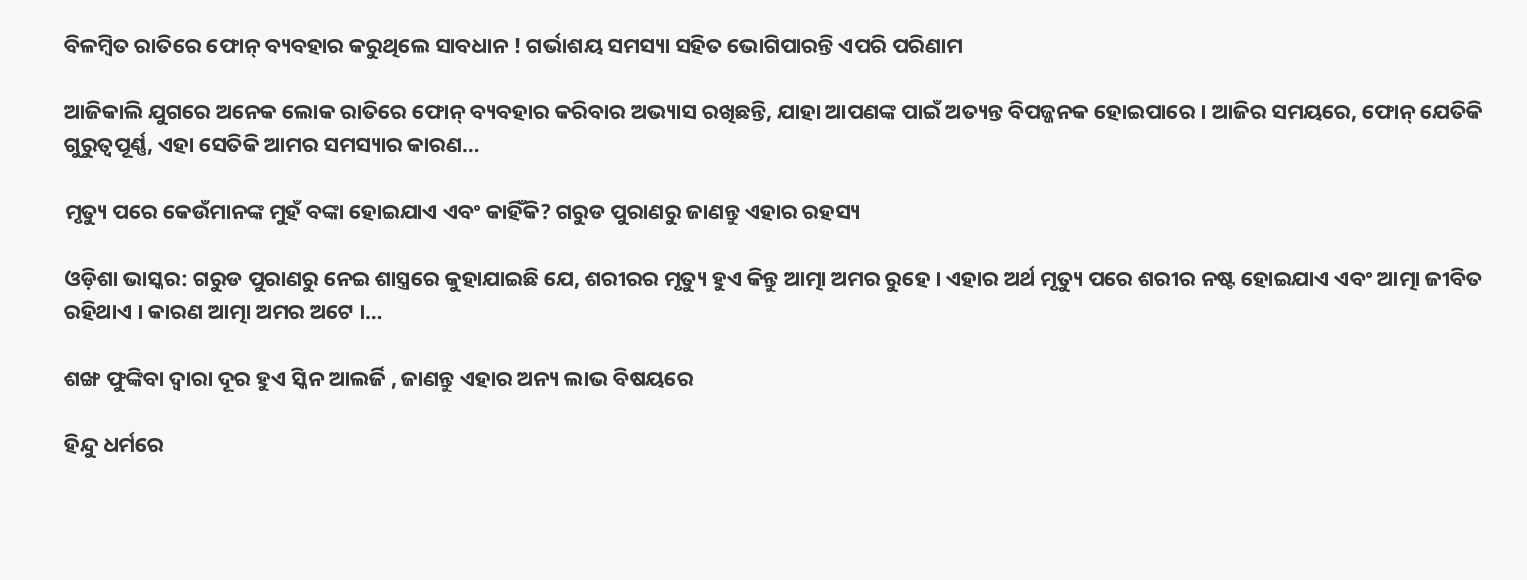ବିଳମ୍ବିତ ରାତିରେ ଫୋନ୍ ବ୍ୟବହାର କରୁଥିଲେ ସାବଧାନ ! ଗର୍ଭାଶୟ ସମସ୍ୟା ସହିତ ଭୋଗିପାରନ୍ତି ଏପରି ପରିଣାମ

ଆଜିକାଲି ଯୁଗରେ ଅନେକ ଲୋକ ରାତିରେ ଫୋନ୍ ବ୍ୟବହାର କରିବାର ଅଭ୍ୟାସ ରଖିଛନ୍ତି, ଯାହା ଆପଣଙ୍କ ପାଇଁ ଅତ୍ୟନ୍ତ ବିପଜ୍ଜନକ ହୋଇପାରେ । ଆଜିର ସମୟରେ, ଫୋନ୍ ଯେତିକି ଗୁରୁତ୍ୱପୂର୍ଣ୍ଣ, ଏହା ସେତିକି ଆମର ସମସ୍ୟାର କାରଣ…

ମୃତ୍ୟୁ ପରେ କେଉଁମାନଙ୍କ ମୁହଁ ବଙ୍କା ହୋଇଯାଏ ଏବଂ କାହିଁକି? ଗରୁଡ ପୁରାଣରୁ ଜାଣନ୍ତୁ ଏହାର ରହସ୍ୟ

ଓଡ଼ିଶା ଭାସ୍କର: ଗରୁଡ ପୁରାଣରୁ ନେଇ ଶାସ୍ତ୍ରରେ କୁହାଯାଇଛି ଯେ, ଶରୀରର ମୃତ୍ୟୁ ହୁଏ କିନ୍ତୁ ଆତ୍ମା ଅମର ରୁହେ । ଏହାର ଅର୍ଥ ମୃତ୍ୟୁ ପରେ ଶରୀର ନଷ୍ଟ ହୋଇଯାଏ ଏବଂ ଆତ୍ମା ଜୀବିତ ରହିଥାଏ । କାରଣ ଆତ୍ମା ଅମର ଅଟେ ।…

ଶଙ୍ଖ ଫୁଙ୍କିବା ଦ୍ୱାରା ଦୂର ହୁଏ ସ୍କିନ ଆଲର୍ଜି , ଜାଣନ୍ତୁ ଏହାର ଅନ୍ୟ ଲାଭ ବିଷୟରେ

ହିନ୍ଦୁ ଧର୍ମରେ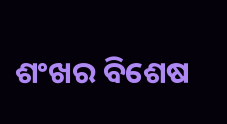ଶଂଖର ବିଶେଷ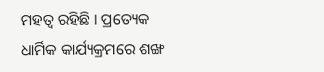ମହତ୍ୱ ରହିଛି । ପ୍ରତ୍ୟେକ ଧାର୍ମିକ କାର୍ଯ୍ୟକ୍ରମରେ ଶଙ୍ଖ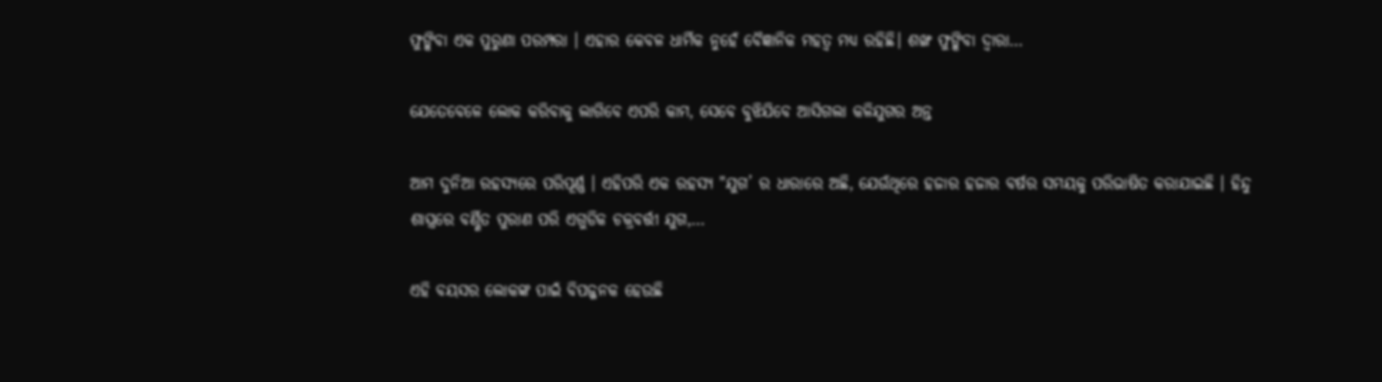ଫୁଙ୍କିବା ଏକ ପୁରୁଣା ପରମ୍ପରା । ଏହାର କେବଳ ଧାର୍ମିକ ନୁହେଁ ବୈଜ୍ଞାନିକ ମହତ୍ୱ ମଧ୍ୟ ରହିଛି। ଶଙ୍ଖ ଫୁଙ୍କିବା ଦ୍ୱାରା…

ଯେତେବେଳେ ଲୋକ କରିବାକୁ ଲାଗିବେ ଏପରି କାମ, ସେବେ ବୁଝିଯିବେ ଆସିଗଲା କଳିଯୁଗର ଅନ୍ତ

ଆମ ଦୁନିଆ ରହସ୍ୟରେ ପରିପୂର୍ଣ୍ଣ । ଏହିପରି ଏକ ରହସ୍ୟ "ଯୁଗ’ ର ଧାରାରେ ଅଛି, ଯେଉଁଥିରେ ହଜାର ହଜାର ବର୍ଷର ସମୟକୁ ପରିଭାଷିତ କରାଯାଇଛି । ହିନ୍ଦୁ ଶାସ୍ତ୍ରରେ ବର୍ଣ୍ଣିତ ପୁରାଣ ପରି ଏଗୁଡିକ ଚକ୍ରବର୍ତ୍ତୀ ଯୁଗ,…

ଏହି ବୟସର ଲୋକଙ୍କ ପାଇଁ ବିପଜ୍ଜନକ ହେଉଛି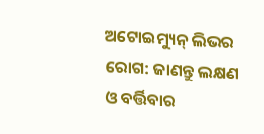ଅଟୋଇମ୍ୟୁନ୍ ଲିଭର ରୋଗ: ଜାଣନ୍ତୁ ଲକ୍ଷଣ ଓ ବର୍ତ୍ତିବାର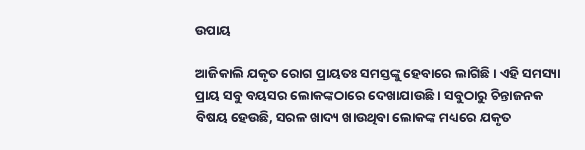ଉପାୟ

ଆଜିକାଲି ଯକୃତ ରୋଗ ପ୍ରାୟତଃ ସମସ୍ତଙ୍କୁ ହେବାରେ ଲାଗିଛି। ଏହି ସମସ୍ୟା ପ୍ରାୟ ସବୁ ବୟସର ଲୋକଙ୍କଠାରେ ଦେଖାଯାଉଛି । ସବୁଠାରୁ ଚିନ୍ତାଜନକ ବିଷୟ ହେଉଛି, ସରଳ ଖାଦ୍ୟ ଖାଉଥିବା ଲୋକଙ୍କ ମଧ୍ୟରେ ଯକୃତ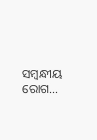ସମ୍ବନ୍ଧୀୟ ରୋଗ…